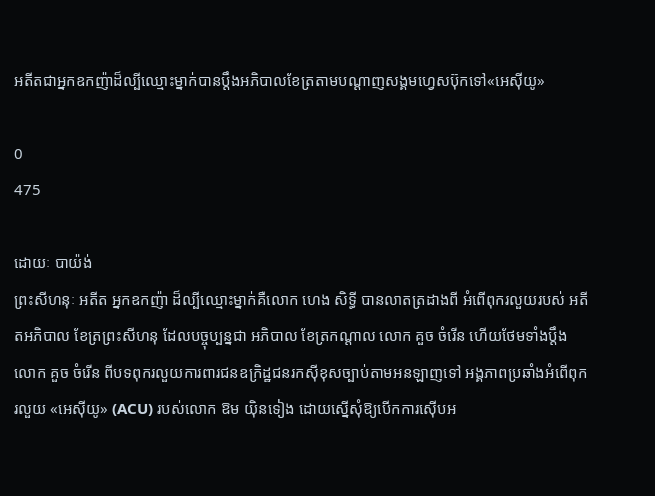អតីតជាអ្នកឧកញ៉ាដ៏ល្បីឈ្មោះម្នាក់បានប្ដឹងអភិបាលខែត្រតាមបណ្ដាញសង្គមហ្វេសប៊ុកទៅ«អេស៊ីយូ»

0
475

ដោយៈ បាយ៉ង់
ព្រះសីហនុៈ អតីត អ្នកឧកញ៉ា ដ៏ល្បីឈ្មោះម្នាក់គឺលោក ហេង សិទ្ធី បានលាតត្រដាងពី អំពើពុករលួយរបស់ អតីតអភិបាល ខែត្រព្រះសីហនុ ដែលបច្ចុប្បន្នជា អភិបាល ខែត្រកណ្ដាល លោក គួច ចំរើន ហើយថែមទាំងប្ដឹងលោក គួច ចំរើន ពីបទពុករលួយការពារជនឧក្រិដ្ឋជនរកស៊ីខុសច្បាប់តាមអនឡាញទៅ អង្គភាពប្រឆាំងអំពើពុករលួយ «អេស៊ីយូ» (ACU) របស់លោក ឱម យ៉ិនទៀង ដោយស្នើសុំឱ្យបើកការស៊ើបអ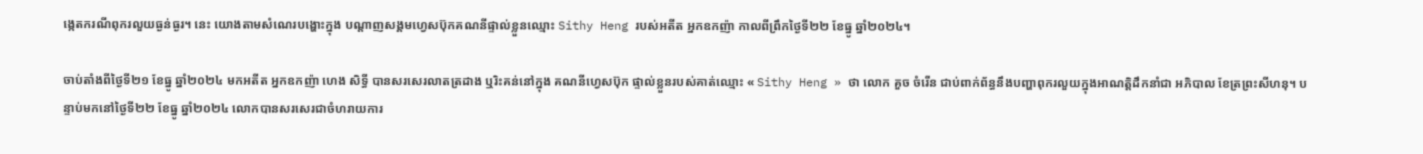ង្កេតករណីពុករលួយធ្ងន់ធ្ងរ។ នេះ យោងតាមសំណេរបង្ហោះក្នុង បណ្ដាញសង្គមហ្វេសប៊ុកគណនីផ្ទាល់ខ្លួនឈ្មោះ Sithy Heng របស់អតីត អ្នកឧកញ៉ា កាលពីព្រឹកថ្ងៃទី២២ ខែធ្នូ ឆ្នាំ២០២៤។

ចាប់តាំងពីថ្ងៃទី២១ ខែធ្នូ ឆ្នាំ២០២៤ មកអតីត អ្នកឧកញ៉ា ហេង សិទ្ធី បានសរសេរលាតត្រដាង ឬរិះគន់នៅក្នុង គណនីហ្វេសប៊ុក ផ្ទាល់ខ្លួនរបស់គាត់ឈ្មោះ « Sithy Heng » ថា លោក គួច ចំរើន ជាប់ពាក់ព័ន្ធនឹងបញ្ហាពុករលួយក្នុងអាណត្តិដឹកនាំជា អភិបាល ខែត្រព្រះសីហនុ។ បន្ទាប់មកនៅថ្ងៃទី២២ ខែធ្នូ ឆ្នាំ២០២៤ លោកបានសរសេរជាចំហរាយការ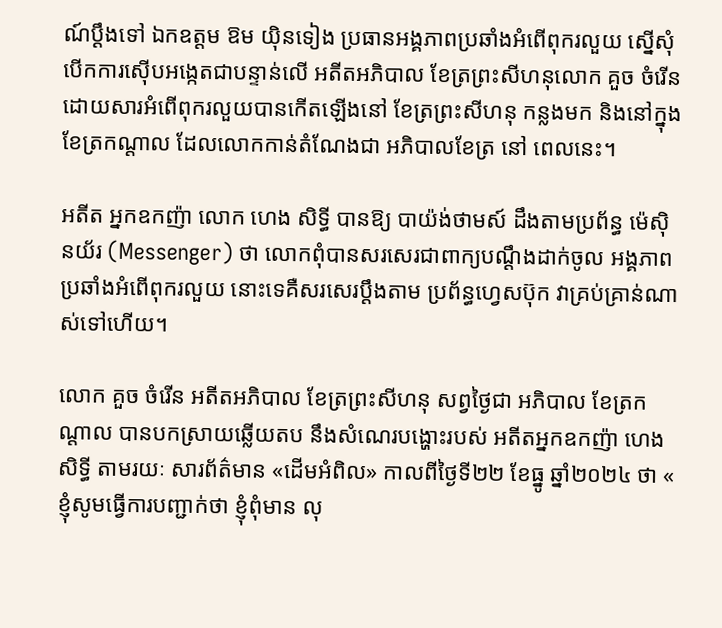ណ៍ប្ដឹងទៅ ឯកឧត្តម ឱម យ៉ិនទៀង ប្រធានអង្គភាពប្រឆាំងអំពើពុករលួយ ស្នើសុំបើកការស៊ើបអង្កេតជាបន្ទាន់លើ អតីតអភិបាល ខែត្រព្រះសីហនុលោក គួច ចំរើន ដោយសារអំពើពុករលួយបានកើតឡើងនៅ ខែត្រព្រះសីហនុ កន្លងមក និងនៅក្នុង ខែត្រកណ្ដាល ដែលលោកកាន់តំណែងជា អភិបាលខែត្រ នៅ ពេលនេះ។

អតីត អ្នកឧកញ៉ា លោក ហេង សិទ្ធី បានឱ្យ បាយ៉ង់ថាមស៍ ដឹងតាមប្រព័ន្ធ ម៉េស៊ិនយ័រ (Messenger) ថា លោកពុំបានសរសេរជាពាក្យបណ្ដឹងដាក់ចូល អង្គភាពប្រឆាំងអំពើពុករលួយ នោះទេគឺសរសេរប្ដឹងតាម ប្រព័ន្ធហ្វេសប៊ុក វាគ្រប់គ្រាន់ណាស់ទៅហើយ។

លោក គួច ចំរើន អតីតអភិបាល ខែត្រព្រះសីហនុ សព្វថ្ងៃជា អភិបាល ខែត្រកណ្ដាល បានបកស្រាយឆ្លើយតប នឹងសំណេរបង្ហោះរបស់ អតីតអ្នកឧកញ៉ា ហេង សិទ្ធី តាមរយៈ សារព័ត៌មាន «ដើមអំពិល» កាលពីថ្ងៃទី២២ ខែធ្នូ ឆ្នាំ២០២៤ ថា « ខ្ញុំសូមធ្វើការបញ្ជាក់ថា ខ្ញុំពុំមាន លុ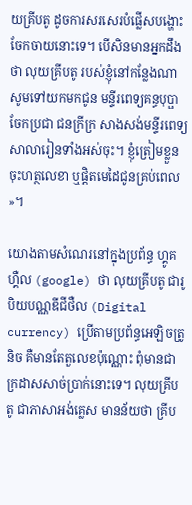យគ្រីបតូ ដូចការសរសេរបំផ្លើសបង្ហោះចែកចាយនោះទេ។ បើសិនមានអ្នកដឹងថា លុយគ្រីបតូ របស់ខ្ញុំនៅកន្លែងណា សូមទៅយកមកជូន មន្ទីរពេទ្យគន្ធបុប្ផា ចែកប្រជា ជនក្រីក្រ សាងសង់មន្ទីរពេទ្យ សាលារៀនទាំងអស់ចុះ។ ខ្ញុំត្រៀមខ្លួនចុះហត្ថលេខា ឬផ្ដិតមេដៃជូនគ្រប់ពេល »។

យោងតាមសំណេរនៅក្នុងប្រព័ន្ធ ហ្គូគហ្គឺល (google) ថា លុយគ្រីបតូ ជារូបិយបណ្ណឌីជីថឺល (Digital currency) ប្រើតាមប្រព័ន្ធអេឡិចត្រូនិច គឺមានតែតួលេខប៉ុណ្ណោះ ពុំមានជាក្រដាសសាច់ប្រាក់នោះទេ។ លុយគ្រីបតូ ជាភាសាអង់គ្លេស មានន័យថា គ្រីប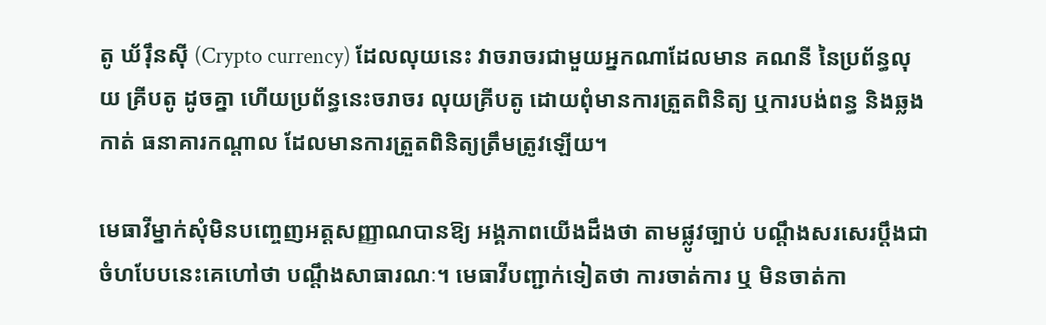តូ ឃ័រ៉ឹនស៊ី (Crypto currency) ដែលលុយនេះ វាចរាចរជាមួយអ្នកណាដែលមាន គណនី នៃប្រព័ន្ធលុយ គ្រីបតូ ដូចគ្នា ហើយប្រព័ន្ធនេះចរាចរ លុយគ្រីបតូ ដោយពុំមានការត្រួតពិនិត្យ ឬការបង់ពន្ធ និងឆ្លងកាត់ ធនាគារកណ្ដាល ដែលមានការត្រួតពិនិត្យត្រឹមត្រូវឡើយ។

មេធាវីម្នាក់សុំមិនបញ្ចេញអត្តសញ្ញាណបានឱ្យ អង្គភាពយើងដឹងថា តាមផ្លូវច្បាប់ បណ្ដឹងសរសេរប្ដឹងជាចំហបែបនេះគេហៅថា បណ្ដឹងសាធារណៈ។ មេធាវីបញ្ជាក់ទៀតថា ការចាត់ការ ឬ មិនចាត់កា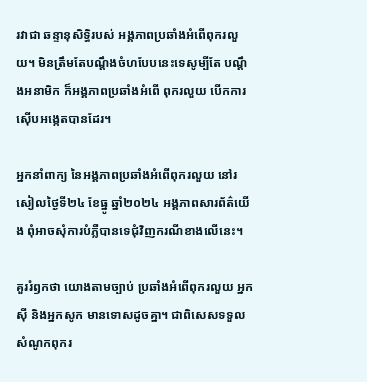រវាជា ឆន្ទានុសិទ្ធិរបស់ អង្គភាពប្រឆាំងអំពើពុករលួយ។ មិនត្រឹមតែបណ្ដឹងចំហបែបនេះទេសូម្បីតែ បណ្ដឹងអនាមិក ក៏អង្គភាពប្រឆាំងអំពើ ពុករលួយ បើកការស៊ើបអង្កេតបានដែរ។

អ្នកនាំពាក្យ នៃអង្គភាពប្រឆាំងអំពើពុករលួយ នៅរសៀលថ្ងៃទី២៤ ខែធ្នូ ឆ្នាំ២០២៤ អង្គភាពសារព័ត៌យើង ពុំអាចសុំការបំភ្លឺបានទេជុំវិញករណីខាងលើនេះ។

គួររំឭកថា យោងតាមច្បាប់ ប្រឆាំងអំពើពុករលួយ អ្នកស៊ី និងអ្នកសូក មានទោសដូចគ្នា។ ជាពិសេសទទួលសំណូកពុករ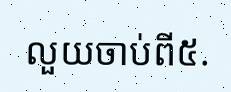លួយចាប់ពី៥.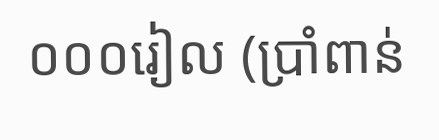០០០រៀល (ប្រាំពាន់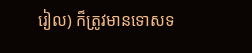រៀល) ក៏ត្រូវមានទោសទ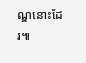ណ្ឌនោះដែរ៕